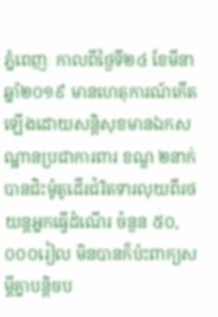ភ្នំពេញៈ កាលពីថ្ងៃទី២៤ ខែមីនា ឆ្នាំ២០១៩ មានហេតុការណ៍កើតឡើងដោយសន្តិសុខមានឯកសណ្ឋានប្រជាការពារ ខណ្ឌ ២នាក់ បានជិះម៉ូតូដើរជំរិតទារលុយពីរថយន្តអ្នកធ្វើដំណើរ ចំនួន ៥០,០០០រៀល មិនបានក៏ប៉ះពាក្យសម្តីគ្នាបន្តិចប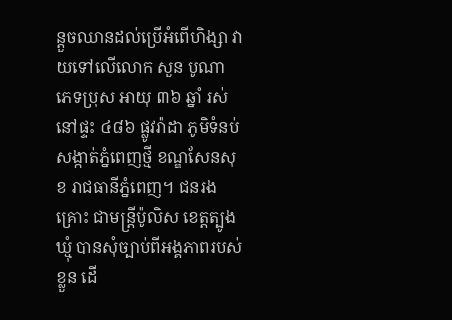ន្តួចឈានដល់ប្រើអំពើហិង្សា វាយទៅលើលោក សួន បូណា ភេទប្រុស អាយុ ៣៦ ឆ្នាំ រស់នៅផ្ទះ ៤៨៦ ផ្លូវរ៉ាដា ភូមិទំនប់ សង្កាត់ភ្នំពេញថ្មី ខណ្ឌសែនសុខ រាជធានីភ្នំពេញ។ ជនរងគ្រោះ ជាមន្ត្រីប៉ូលិស ខេត្តត្បូងឃ្មុំ បានសុំច្បាប់ពីអង្គភាពរបស់ខ្លួន ដើ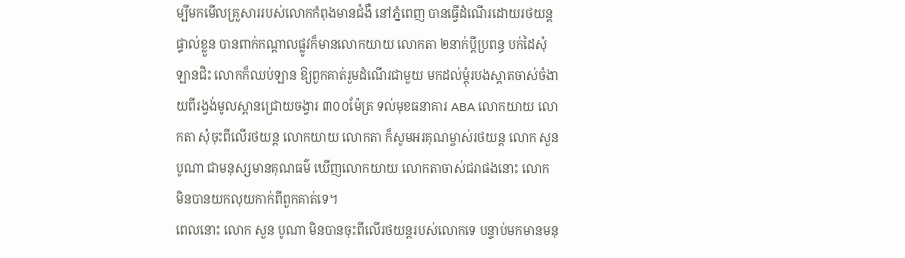ម្បីមកមើលគ្រួសាររបស់លោកកំពុងមានជំងឺ នៅភ្នំពេញ បានធ្វើដំណើរដោយរថយន្តផ្ទាល់ខ្លួន បានពាក់កណ្តាលផ្លូវក៏មានលោកយាយ លោកតា ២នាក់ប្តីប្រពន្ធ បក់ដៃសុំឡានជិះ លោកក៏ឈប់ឡាន ឱ្យពួកគាត់រួមដំណើរជាមួយ មកដល់ម្តុំរបងស្តាតចាស់ចំងាយពីរង្វង់មូលស្ពានជ្រោយចង្វារ ៣០០ម៉ែត្រ ទល់មុខធនាគារ ABA លោកយាយ លោកតា សុំចុះពីលើរថយន្ត លោកយាយ លោកតា ក៏សូមអរគុណម្ចាស់រថយន្ត លោក សួន បូណា ជាមនុស្សមានគុណធម៌ ឃើញលោកយាយ លោកតាចាស់ជរាផងនោះ លោក មិនបានយកលុយកាក់ពីពួកគាត់ទេ។
ពេលនោះ លោក សួន បូណា មិនបានចុះពីលើរថយន្តរបស់លោកទេ បន្ទាប់មកមានមនុ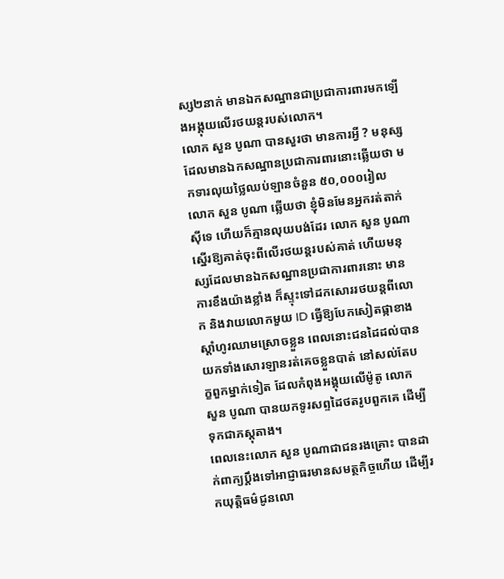ស្ស២នាក់ មានឯកសណ្ឋានជាប្រជាការពារមកឡើងអង្គុយលើរថយន្តរបស់លោក។
លោក សួន បូណា បានសួរថា មានការអ្វី ? មនុស្សដែលមានឯកសណ្ឋានប្រជាការពារនោះឆ្លើយថា មកទារលុយថ្លៃឈប់ឡានចំនួន ៥០,០០០រៀល លោក សួន បូណា ឆ្លើយថា ខ្ញុំមិនមែនអ្នករត់តាក់ស៊ីទេ ហើយក៏គ្មានលុយបង់ដែរ លោក សួន បូណា ស្នើរឱ្យគាត់ចុះពីលើរថយន្តរបស់គាត់ ហើយមនុស្សដែលមានឯកសណ្ឋានប្រជាការពារនោះ មានការខឹងយ៉ាងខ្លាំង ក៏ស្ទុះទៅដកសោររថយន្តពីលោក និងវាយលោកមួយ ID ធ្វើឱ្យបែកសៀតផ្កាខាងស្តាំហូរឈាមស្រោចខ្លួន ពេលនោះជនដៃដល់បានយកទាំងសោរឡានរត់គេចខ្លួនបាត់ នៅសល់តែបក្ខពួកម្នាក់ទៀត ដែលកំពុងអង្គុយលើម៉ូតូ លោក សួន បូណា បានយកទូរសព្ទដៃថតរូបពួកគេ ដើម្បីទុកជាភស្តុតាង។
ពេលនេះលោក សួន បូណាជាជនរងគ្រោះ បានដាក់ពាក្យប្តឹងទៅអាជ្ញាធរមានសមត្ថកិច្ចហើយ ដើម្បីរកយុត្តិធម៌ជូនលោ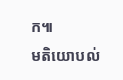ក៕
មតិយោបល់